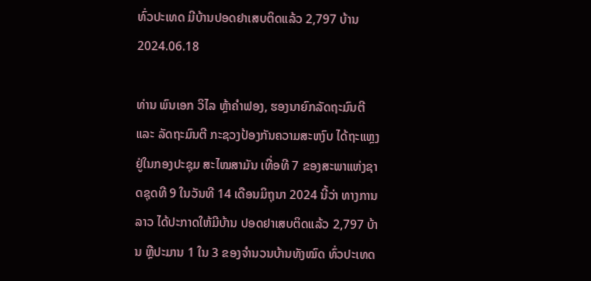ທົ່ວປະເທດ ມີບ້ານປອດຢາເສບຕິດແລ້ວ 2,797 ບ້ານ
2024.06.18

ທ່ານ ພົນເອກ ວິໄລ ຫຼ້າຄຳຟອງ, ຮອງນາຍົກລັດຖະມົນຕີ ແລະ ລັດຖະມົນຕີ ກະຊວງປ້ອງກັນຄວາມສະຫງົບ ໄດ້ຖະແຫຼງຢູ່ໃນກອງປະຊຸມ ສະໄໝສາມັນ ເທື່ອທີ 7 ຂອງສະພາແຫ່ງຊາດຊຸດທີ 9 ໃນວັນທີ 14 ເດືອນມິຖຸນາ 2024 ນີ້ວ່າ ທາງການລາວ ໄດ້ປະກາດໃຫ້ມີບ້ານ ປອດຢາເສບຕິດແລ້ວ 2,797 ບ້ານ ຫຼືປະມານ 1 ໃນ 3 ຂອງຈຳນວນບ້ານທັງໝົດ ທົ່ວປະເທດ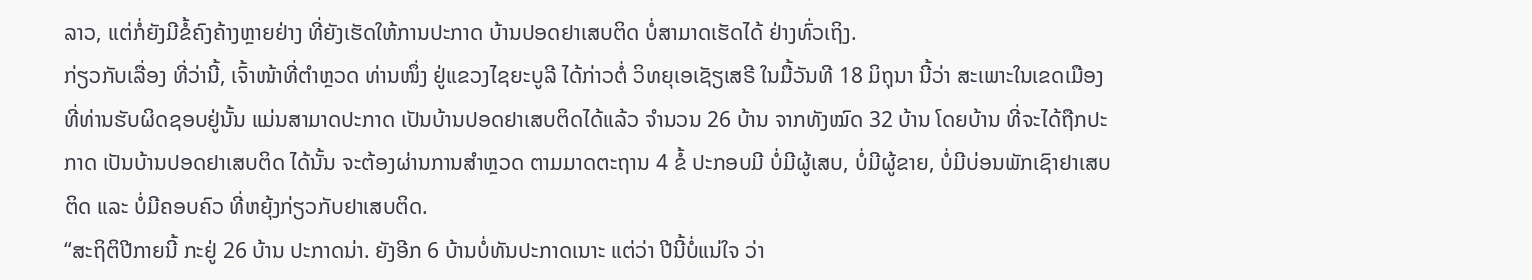ລາວ, ແຕ່ກໍ່ຍັງມີຂໍ້ຄົງຄ້າງຫຼາຍຢ່າງ ທີ່ຍັງເຮັດໃຫ້ການປະກາດ ບ້ານປອດຢາເສບຕິດ ບໍ່ສາມາດເຮັດໄດ້ ຢ່າງທົ່ວເຖິງ.
ກ່ຽວກັບເລື່ອງ ທີ່ວ່ານີ້, ເຈົ້າໜ້າທີ່ຕຳຫຼວດ ທ່ານໜຶ່ງ ຢູ່ແຂວງໄຊຍະບູລີ ໄດ້ກ່າວຕໍ່ ວິທຍຸເອເຊັຽເສຣີ ໃນມື້ວັນທີ 18 ມິຖຸນາ ນີ້ວ່າ ສະເພາະໃນເຂດເມືອງ ທີ່ທ່ານຮັບຜິດຊອບຢູ່ນັ້ນ ແມ່ນສາມາດປະກາດ ເປັນບ້ານປອດຢາເສບຕິດໄດ້ແລ້ວ ຈຳນວນ 26 ບ້ານ ຈາກທັງໝົດ 32 ບ້ານ ໂດຍບ້ານ ທີ່ຈະໄດ້ຖືກປະກາດ ເປັນບ້ານປອດຢາເສບຕິດ ໄດ້ນັ້ນ ຈະຕ້ອງຜ່ານການສຳຫຼວດ ຕາມມາດຕະຖານ 4 ຂໍ້ ປະກອບມີ ບໍ່ມີຜູ້ເສບ, ບໍ່ມີຜູ້ຂາຍ, ບໍ່ມີບ່ອນພັກເຊົາຢາເສບຕິດ ແລະ ບໍ່ມີຄອບຄົວ ທີ່ຫຍຸ້ງກ່ຽວກັບຢາເສບຕິດ.
“ສະຖິຕິປີກາຍນີ້ ກະຢູ່ 26 ບ້ານ ປະກາດນ່າ. ຍັງອີກ 6 ບ້ານບໍ່ທັນປະກາດເນາະ ແຕ່ວ່າ ປີນີ້ບໍ່ແນ່ໃຈ ວ່າ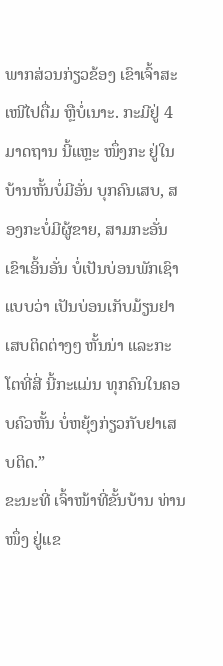ພາກສ່ວນກ່ຽວຂ້ອງ ເຂົາເຈົ້າສະເໜີໄປຕື່ມ ຫຼືບໍ່ເນາະ. ກະມີຢູ່ 4 ມາດຖານ ນີ້ແຫຼະ ໜຶ່ງກະ ຢູ່ໃນບ້ານຫັ້ນບໍ່ມີອັ່ນ ບຸກຄົນເສບ, ສອງກະບໍ່ມີຜູ້ຂາຍ, ສາມກະອັ່ນ ເຂົາເອິ້ນອັ່ນ ບໍ່ເປັນບ່ອນພັກເຊົາ ແບບວ່າ ເປັນບ່ອນເກັບມ້ຽນຢາເສບຕິດຕ່າງໆ ຫັ້ນນ່າ ແລະກະ ໂຕທີ່ສີ່ ນີ້ກະແມ່ນ ທຸກຄົນໃນຄອບຄົວຫັ້ນ ບໍ່ຫຍຸ້ງກ່ຽວກັບຢາເສບຕິດ.”
ຂະນະທີ່ ເຈົ້າໜ້າທີ່ຂັ້ນບ້ານ ທ່ານໜຶ່ງ ຢູ່ແຂ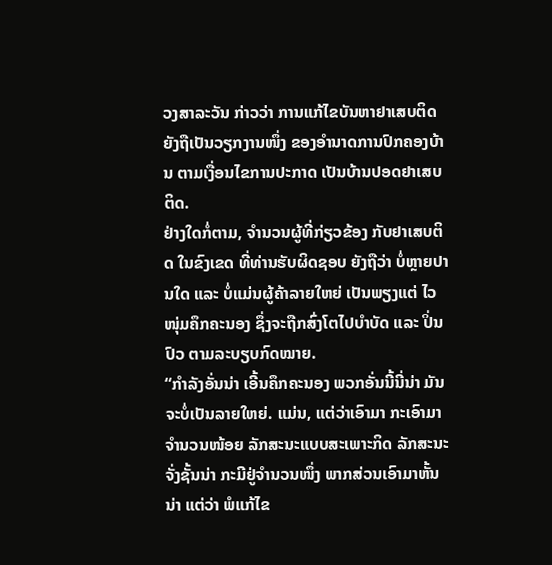ວງສາລະວັນ ກ່າວວ່າ ການແກ້ໄຂບັນຫາຢາເສບຕິດ ຍັງຖືເປັນວຽກງານໜຶ່ງ ຂອງອຳນາດການປົກຄອງບ້ານ ຕາມເງື່ອນໄຂການປະກາດ ເປັນບ້ານປອດຢາເສບຕິດ.
ຢ່າງໃດກໍ່ຕາມ, ຈຳນວນຜູ້ທີ່ກ່ຽວຂ້ອງ ກັບຢາເສບຕິດ ໃນຂົງເຂດ ທີ່ທ່ານຮັບຜິດຊອບ ຍັງຖືວ່າ ບໍ່ຫຼາຍປານໃດ ແລະ ບໍ່ແມ່ນຜູ້ຄ້າລາຍໃຫຍ່ ເປັນພຽງແຕ່ ໄວໜຸ່ມຄຶກຄະນອງ ຊຶ່ງຈະຖືກສົ່ງໂຕໄປບຳບັດ ແລະ ປິ່ນປົວ ຕາມລະບຽບກົດໝາຍ.
“ກຳລັງອັ່ນນ່າ ເອີ້ນຄຶກຄະນອງ ພວກອັ່ນນີ້ນີ່ນ່າ ມັນຈະບໍ່ເປັນລາຍໃຫຍ່. ແມ່ນ, ແຕ່ວ່າເອົາມາ ກະເອົາມາຈຳນວນໜ້ອຍ ລັກສະນະແບບສະເພາະກິດ ລັກສະນະຈັ່ງຊັ້ນນ່າ ກະມີຢູ່ຈຳນວນໜຶ່ງ ພາກສ່ວນເອົາມາຫັ້ນນ່າ ແຕ່ວ່າ ພໍແກ້ໄຂ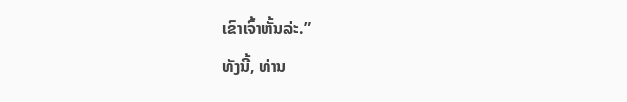ເຂົາເຈົ້າຫັ້ນລ່ະ.”
ທັງນີ້, ທ່ານ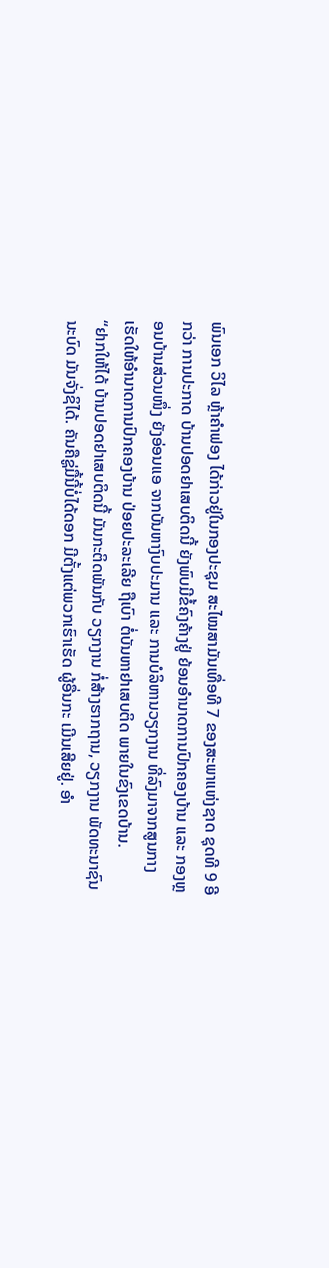ພົນເອກ ວິໄລ ຫຼ້າຄຳຟອງ ໄດ້ກ່າວຢູ່ໃນກອງປະຊຸມ ສະໄໝສາມັນເທື່ອທີ 7 ຂອງສະພາແຫ່ງຊາດ ຊຸດທີ 9 ອີກວ່າ ການປະກາດ ບ້ານປອດຢາເສບຕິດນີ້ ຍັງພົບມີຂໍ້ຄົງຄ້າງຢູ່ ຍ້ອນອຳນາດການປົກຄອງບ້ານ ແລະ ກອງຫຼອນບ້ານສ່ວນໜຶ່ງ ຍັງອ່ອນແອ ຈາກບັນຫາງົບປະມານ ແລະ ການບໍລິຫານວຽກງານ ທີ່ລົງມາຈາກສູນກາງ ເຮັດໃຫ້ອຳນາດການປົກຄອງບ້ານ ປ່ອຍປະລະເລີຍ ຖືເບົາ ຕໍ່ບັນຫາຢາເສບຕິດ ພາຍໃນຂົງເຂດບ້ານ.
“ຢາກໃຫ້ໄດ້ ບ້ານປອດຢາເສບຕິດນີ້ ມັນກະຕິດພັນກັບ ວຽກງານ ກໍ່ສ້າງຮາກຖານ, ວຽກງານ ພັດທະນາຊົນນະບົດ ມັນຈັ່ງຊິໄດ້. ຄັນຄືຊູ່ມື້ນີ້ບໍ່ໄດ້ດອກ ມີຕັ້ງແຕ່ພວກເຮົາເຮັດ ຜູ້ອື່ນກະ ເມີນເສີຍຢູ່. ອຳ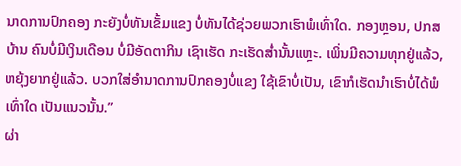ນາດການປົກຄອງ ກະຍັງບໍ່ທັນເຂັ້ມແຂງ ບໍ່ທັນໄດ້ຊ່ວຍພວກເຮົາພໍເທົ່າໃດ. ກອງຫຼອນ, ປກສ ບ້ານ ຄົນບໍ່ມີເງິນເດືອນ ບໍ່ມີອັດຕາກິນ ເຊົາເຮັດ ກະເຮັດສໍ່ານັ້ນແຫຼະ. ເພິ່ນມີຄວາມທຸກຢູ່ແລ້ວ, ຫຍຸ້ງຍາກຢູ່ແລ້ວ. ບວກໃສ່ອຳນາດການປົກຄອງບໍ່ແຂງ ໃຊ້ເຂົາບໍ່ເປັນ, ເຂົາກໍເຮັດນຳເຮົາບໍ່ໄດ້ພໍເທົ່າໃດ ເປັນແນວນັ້ນ.”
ຜ່າ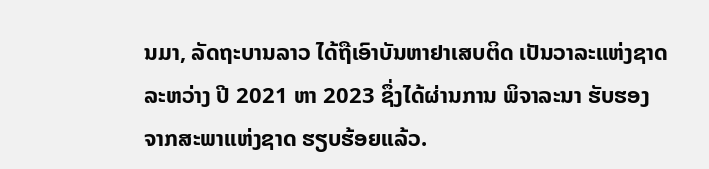ນມາ, ລັດຖະບານລາວ ໄດ້ຖືເອົາບັນຫາຢາເສບຕິດ ເປັນວາລະແຫ່ງຊາດ ລະຫວ່າງ ປີ 2021 ຫາ 2023 ຊຶ່ງໄດ້ຜ່ານການ ພິຈາລະນາ ຮັບຮອງ ຈາກສະພາແຫ່ງຊາດ ຮຽບຮ້ອຍແລ້ວ.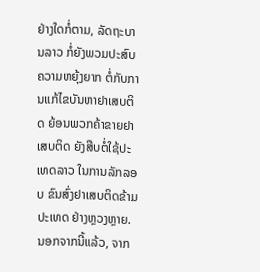ຢ່າງໃດກໍ່ຕາມ, ລັດຖະບານລາວ ກໍ່ຍັງພວມປະສົບຄວາມຫຍຸ້ງຍາກ ຕໍ່ກັບການແກ້ໄຂບັນຫາຢາເສບຕິດ ຍ້ອນພວກຄ້າຂາຍຢາເສບຕິດ ຍັງສືບຕໍ່ໃຊ້ປະເທດລາວ ໃນການລັກລອບ ຂົນສົ່ງຢາເສບຕິດຂ້າມປະເທດ ຢ່າງຫຼວງຫຼາຍ.
ນອກຈາກນີ້ແລ້ວ, ຈາກ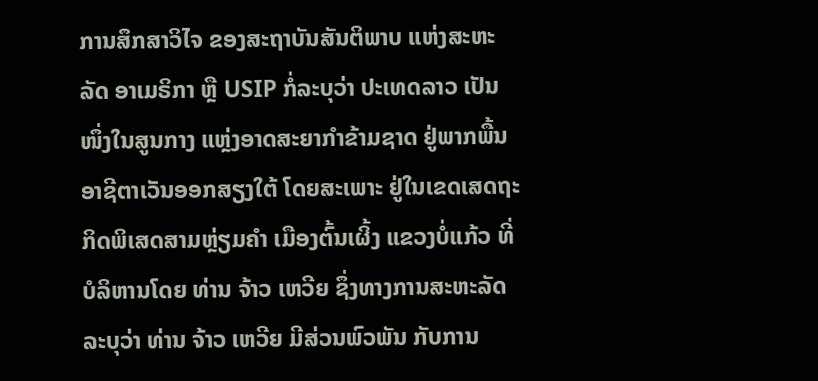ການສຶກສາວິໄຈ ຂອງສະຖາບັນສັນຕິພາບ ແຫ່ງສະຫະລັດ ອາເມຣິກາ ຫຼື USIP ກໍ່ລະບຸວ່າ ປະເທດລາວ ເປັນໜຶ່ງໃນສູນກາງ ແຫຼ່ງອາດສະຍາກຳຂ້າມຊາດ ຢູ່ພາກພື້ນອາຊີຕາເວັນອອກສຽງໃຕ້ ໂດຍສະເພາະ ຢູ່ໃນເຂດເສດຖະກິດພິເສດສາມຫຼ່ຽມຄຳ ເມືອງຕົ້ນເຜິ້ງ ແຂວງບໍ່ແກ້ວ ທີ່ບໍລິຫານໂດຍ ທ່ານ ຈ້າວ ເຫວີຍ ຊຶ່ງທາງການສະຫະລັດ ລະບຸວ່າ ທ່ານ ຈ້າວ ເຫວີຍ ມີສ່ວນພົວພັນ ກັບການ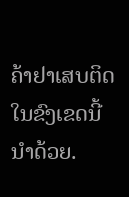ຄ້າຢາເສບຕິດ ໃນຂົງເຂດນີ້ ນຳດ້ວຍ.